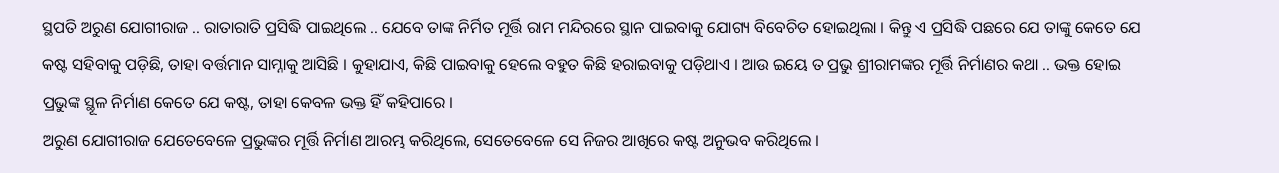ସ୍ଥପତି ଅରୁଣ ଯୋଗୀରାଜ .. ରାତାରାତି ପ୍ରସିଦ୍ଧି ପାଇଥିଲେ .. ଯେବେ ତାଙ୍କ ନିର୍ମିତ ମୂର୍ତ୍ତି ରାମ ମନ୍ଦିରରେ ସ୍ଥାନ ପାଇବାକୁ ଯୋଗ୍ୟ ବିବେଚିତ ହୋଇଥିଲା । କିନ୍ତୁ ଏ ପ୍ରସିଦ୍ଧି ପଛରେ ଯେ ତାଙ୍କୁ କେତେ ଯେ କଷ୍ଟ ସହିବାକୁ ପଡ଼ିଛି, ତାହା ବର୍ତ୍ତମାନ ସାମ୍ନାକୁ ଆସିଛି । କୁହାଯାଏ, କିଛି ପାଇବାକୁ ହେଲେ ବହୁତ କିଛି ହରାଇବାକୁ ପଡ଼ିଥାଏ । ଆଉ ଇୟେ ତ ପ୍ରଭୁ ଶ୍ରୀରାମଙ୍କର ମୂର୍ତ୍ତି ନିର୍ମାଣର କଥା .. ଭକ୍ତ ହୋଇ ପ୍ରଭୁଙ୍କ ସ୍ଥୂଳ ନିର୍ମାଣ କେତେ ଯେ କଷ୍ଟ, ତାହା କେବଳ ଭକ୍ତ ହିଁ କହିପାରେ ।
ଅରୁଣ ଯୋଗୀରାଜ ଯେତେବେଳେ ପ୍ରଭୁଙ୍କର ମୂର୍ତ୍ତି ନିର୍ମାଣ ଆରମ୍ଭ କରିଥିଲେ, ସେତେବେଳେ ସେ ନିଜର ଆଖିରେ କଷ୍ଟ ଅନୁଭବ କରିଥିଲେ ।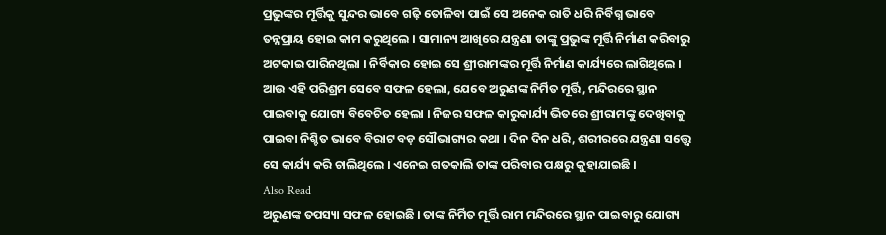ପ୍ରଭୁଙ୍କର ମୂର୍ତ୍ତିକୁ ସୁନ୍ଦର ଭାବେ ଗଢ଼ି ତୋଳିବା ପାଇଁ ସେ ଅନେକ ରାତି ଧରି ନିର୍ବିଗ୍ନ ଭାବେ ତନ୍ନପ୍ରାୟ ହୋଇ କାମ କରୁଥିଲେ । ସାମାନ୍ୟ ଆଖିରେ ଯନ୍ତ୍ରଣା ତାଙ୍କୁ ପ୍ରଭୁଙ୍କ ମୂର୍ତ୍ତି ନିର୍ମାଣ କରିବାରୁ ଅଟକାଇ ପାରିନଥିଲା । ନିର୍ବିକାର ହୋଇ ସେ ଶ୍ରୀରାମଙ୍କର ମୂର୍ତ୍ତି ନିର୍ମାଣ କାର୍ଯ୍ୟରେ ଲାଗିଥିଲେ ।
ଆଉ ଏହି ପରିଶ୍ରମ ସେବେ ସଫଳ ହେଲା, ଯେବେ ଅରୁଣଙ୍କ ନିର୍ମିତ ମୂର୍ତ୍ତି, ମନ୍ଦିରରେ ସ୍ଥାନ ପାଇବାକୁ ଯୋଗ୍ୟ ବିବେଚିତ ହେଲା । ନିଜର ସଫଳ କାରୁକାର୍ଯ୍ୟ ଭିତରେ ଶ୍ରୀରାମଙ୍କୁ ଦେଖିବାକୁ ପାଇବା ନିଶ୍ଚିତ ଭାବେ ବିରାଟ ବଡ଼ ସୌଭାଗ୍ୟର କଥା । ଦିନ ଦିନ ଧରି, ଶରୀରରେ ଯନ୍ତ୍ରଣା ସତ୍ତ୍ୱେ ସେ କାର୍ଯ୍ୟ କରି ଚାଲିଥିଲେ । ଏନେଇ ଗତକାଲି ତାଙ୍କ ପରିବାର ପକ୍ଷରୁ କୁହାଯାଇଛି ।
Also Read
ଅରୁଣଙ୍କ ତପସ୍ୟା ସଫଳ ହୋଇଛି । ତାଙ୍କ ନିର୍ମିତ ମୂର୍ତ୍ତି ରାମ ମନ୍ଦିରରେ ସ୍ଥାନ ପାଇବାରୁ ଯୋଗ୍ୟ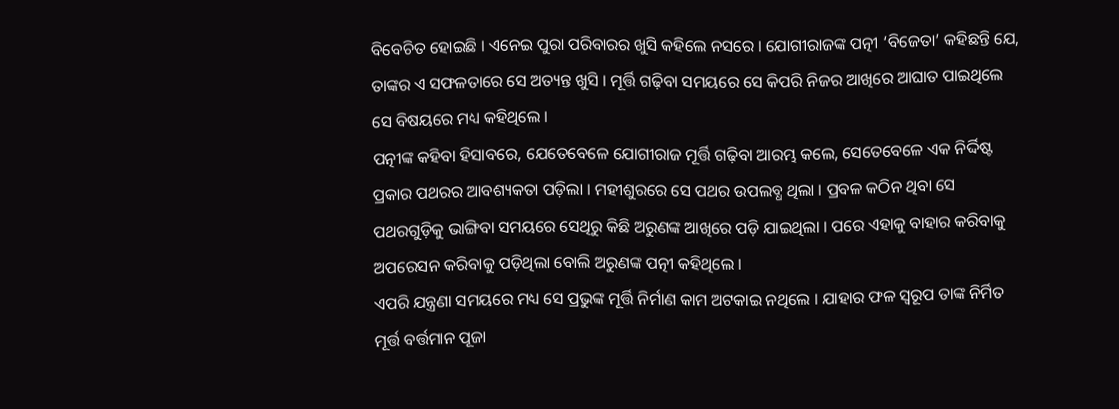ବିବେଚିତ ହୋଇଛି । ଏନେଇ ପୁରା ପରିବାରର ଖୁସି କହିଲେ ନସରେ । ଯୋଗୀରାଜଙ୍କ ପତ୍ନୀ ‘ବିଜେତା’ କହିଛନ୍ତି ଯେ, ତାଙ୍କର ଏ ସଫଳତାରେ ସେ ଅତ୍ୟନ୍ତ ଖୁସି । ମୂର୍ତ୍ତି ଗଢ଼ିବା ସମୟରେ ସେ କିପରି ନିଜର ଆଖିରେ ଆଘାତ ପାଇଥିଲେ ସେ ବିଷୟରେ ମଧ୍ୟ କହିଥିଲେ ।
ପତ୍ନୀଙ୍କ କହିବା ହିସାବରେ, ଯେତେବେଳେ ଯୋଗୀରାଜ ମୂର୍ତ୍ତି ଗଢ଼ିବା ଆରମ୍ଭ କଲେ, ସେତେବେଳେ ଏକ ନିର୍ଦ୍ଦିଷ୍ଟ ପ୍ରକାର ପଥରର ଆବଶ୍ୟକତା ପଡ଼ିଲା । ମହୀଶୁରରେ ସେ ପଥର ଉପଲବ୍ଧ ଥିଲା । ପ୍ରବଳ କଠିନ ଥିବା ସେ ପଥରଗୁଡ଼ିକୁ ଭାଙ୍ଗିବା ସମୟରେ ସେଥିରୁ କିଛି ଅରୁଣଙ୍କ ଆଖିରେ ପଡ଼ି ଯାଇଥିଲା । ପରେ ଏହାକୁ ବାହାର କରିବାକୁ ଅପରେସନ କରିବାକୁ ପଡ଼ିଥିଲା ବୋଲି ଅରୁଣଙ୍କ ପତ୍ନୀ କହିଥିଲେ ।
ଏପରି ଯନ୍ତ୍ରଣା ସମୟରେ ମଧ୍ୟ ସେ ପ୍ରଭୁଙ୍କ ମୂର୍ତ୍ତି ନିର୍ମାଣ କାମ ଅଟକାଇ ନଥିଲେ । ଯାହାର ଫଳ ସ୍ୱରୂପ ତାଙ୍କ ନିର୍ମିତ ମୂର୍ତ୍ତ ବର୍ତ୍ତମାନ ପୂଜା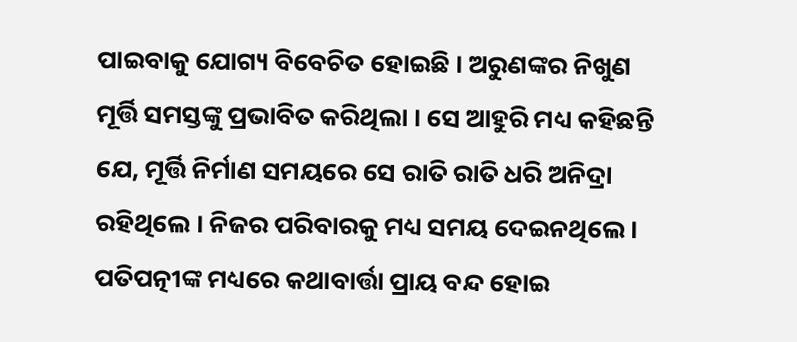ପାଇବାକୁ ଯୋଗ୍ୟ ବିବେଚିତ ହୋଇଛି । ଅରୁଣଙ୍କର ନିଖୁଣ ମୂର୍ତ୍ତି ସମସ୍ତଙ୍କୁ ପ୍ରଭାବିତ କରିଥିଲା । ସେ ଆହୁରି ମଧ୍ୟ କହିଛନ୍ତି ଯେ, ମୂର୍ତ୍ତି ନିର୍ମାଣ ସମୟରେ ସେ ରାତି ରାତି ଧରି ଅନିଦ୍ରା ରହିଥିଲେ । ନିଜର ପରିବାରକୁ ମଧ୍ୟ ସମୟ ଦେଇନଥିଲେ । ପତିପତ୍ନୀଙ୍କ ମଧ୍ୟରେ କଥାବାର୍ତ୍ତା ପ୍ରାୟ ବନ୍ଦ ହୋଇ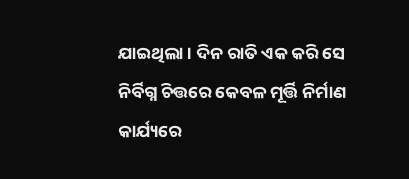ଯାଇଥିଲା । ଦିନ ରାତି ଏକ କରି ସେ ନିର୍ବିଗ୍ନ ଚିତ୍ତରେ କେବଳ ମୂର୍ତ୍ତି ନିର୍ମାଣ କାର୍ଯ୍ୟରେ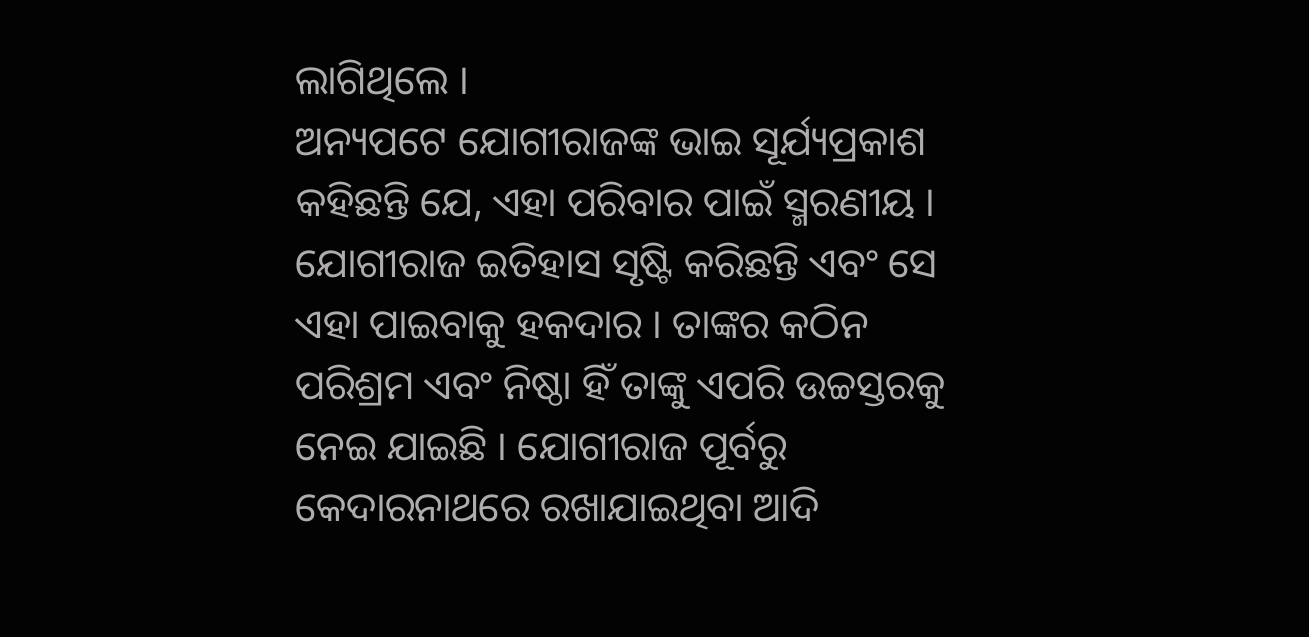ଲାଗିଥିଲେ ।
ଅନ୍ୟପଟେ ଯୋଗୀରାଜଙ୍କ ଭାଇ ସୂର୍ଯ୍ୟପ୍ରକାଶ କହିଛନ୍ତି ଯେ, ଏହା ପରିବାର ପାଇଁ ସ୍ମରଣୀୟ । ଯୋଗୀରାଜ ଇତିହାସ ସୃଷ୍ଟି କରିଛନ୍ତି ଏବଂ ସେ ଏହା ପାଇବାକୁ ହକଦାର । ତାଙ୍କର କଠିନ ପରିଶ୍ରମ ଏବଂ ନିଷ୍ଠା ହିଁ ତାଙ୍କୁ ଏପରି ଉଚ୍ଚସ୍ତରକୁ ନେଇ ଯାଇଛି । ଯୋଗୀରାଜ ପୂର୍ବରୁ କେଦାରନାଥରେ ରଖାଯାଇଥିବା ଆଦି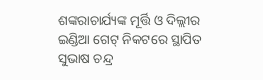ଶଙ୍କରାଚାର୍ଯ୍ୟଙ୍କ ମୂର୍ତ୍ତି ଓ ଦିଲ୍ଲୀର ଇଣ୍ଡିଆ ଗେଟ୍ ନିକଟରେ ସ୍ଥାପିତ ସୁଭାଷ ଚନ୍ଦ୍ର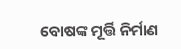ବୋଷଙ୍କ ମୂର୍ତ୍ତି ନିର୍ମାଣ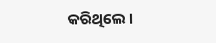କରିଥିଲେ ।